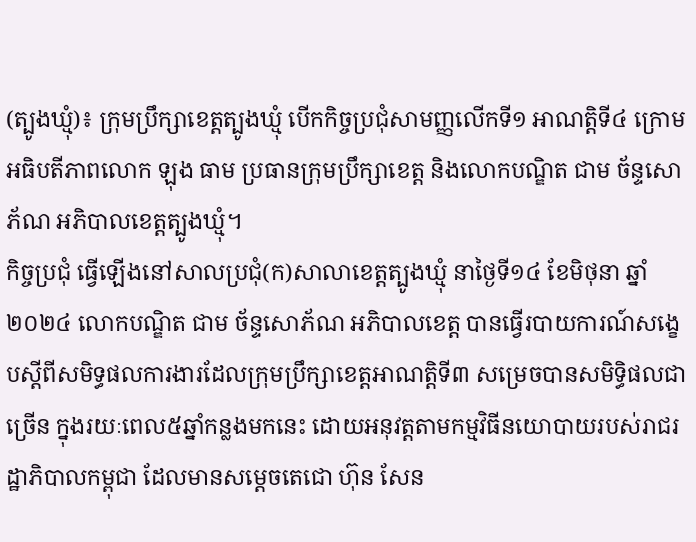(ត្បូងឃ្មុំ)៖ ក្រុមប្រឹក្សាខេត្តត្បូងឃ្មុំ បើកកិច្ចប្រជុំសាមញ្ញលើកទី១ អាណត្តិទី៤ ក្រោមអធិបតីភាពលោក ឡុង ធាម ប្រធានក្រុមប្រឹក្សាខេត្ត និងលោកបណ្ឌិត ជាម ច័ន្ទសោភ័ណ អភិបាលខេត្តត្បូងឃ្មុំ។
កិច្ចប្រជុំ ធ្វើឡើងនៅសាលប្រជុំ(ក)សាលាខេត្តត្បូងឃ្មុំ នាថ្ងៃទី១៤ ខែមិថុនា ឆ្នាំ២០២៤ លោកបណ្ឌិត ជាម ច័ន្ទសោភ័ណ អភិបាលខេត្ត បានធ្វើរបាយការណ៍សង្ខេបស្តីពីសមិទ្ធផលការងារដែលក្រុមប្រឹក្សាខេត្តអាណត្តិទី៣ សម្រេចបានសមិទ្ធិផលជាច្រើន ក្នុងរយៈពេល៥ឆ្នាំកន្លងមកនេះ ដោយអនុវត្តតាមកម្មវិធីនយោបាយរបស់រាជរដ្ឋាភិបាលកម្ពុជា ដែលមានសម្តេចតេជោ ហ៊ុន សែន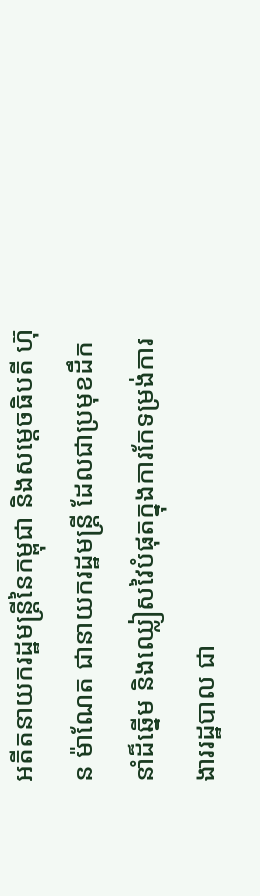អតីតនាយករដ្ឋមន្ត្រីនៃកម្ពុជា និងសម្តេចធិបតី ហ៊ុន ម៉ាណែត ជានាយករដ្ឋមន្ត្រី ដែលជាប្រមុខដឹកនាំដ៏ឆ្នើម និងឈ្លៀសវៃបំផុតក្នុងការកែទម្រង់ការងាររដ្ឋបាល ជា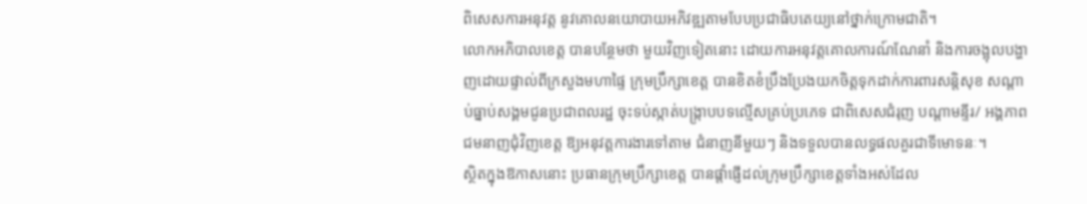ពិសេសការអនុវត្ត នូវគោលនយោបាយអភិវឌ្ឍតាមបែបប្រជាធិបតេយ្យនៅថ្នាក់ក្រោមជាតិ។
លោកអភិបាលខេត្ត បានបន្ថែមថា មួយវិញទៀតនោះ ដោយការអនុវត្តគោលការណ៍ណែនាំ និងការចង្អុលបង្ហាញដោយផ្ទាល់ពីក្រសួងមហាផ្ទៃ ក្រុមប្រឹក្សាខេត្ត បានខិតខំប្រឹងប្រែងយកចិត្តទុកដាក់ការពារសន្តិសុខ សណ្តាប់ធ្នាប់សង្គមជូនប្រជាពលរដ្ឋ ចុះទប់ស្កាត់បង្ក្រាបបទល្មើសគ្រប់ប្រភេទ ជាពិសេសជំរុញ បណ្តាមន្ទីរ/ អង្គភាព ជមនាញជុំវិញខេត្ត ឱ្យអនុវត្តការងារទៅតាម ជំនាញនីមួយៗ និងទទួលបានលទ្ធផលគួរជាទីមោទនៈ។
ស្ថិតក្នុងឱកាសនោះ ប្រធានក្រុមប្រឹក្សាខេត្ត បានផ្តាំផ្ញើដល់ក្រុមប្រឹក្សាខេត្តទាំងអស់ដែល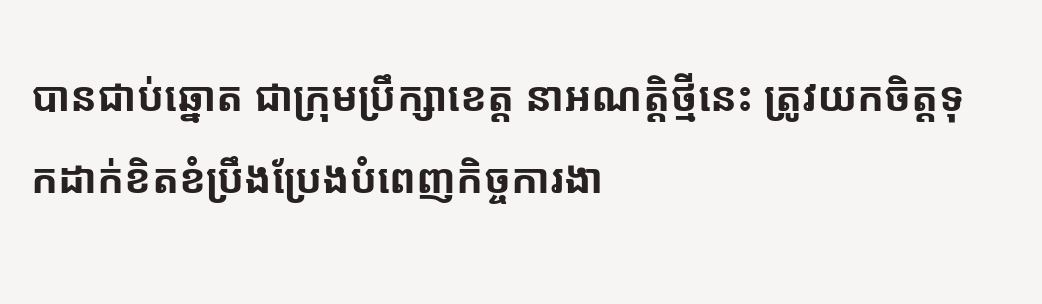បានជាប់ឆ្នោត ជាក្រុមប្រឹក្សាខេត្ត នាអណត្តិថ្មីនេះ ត្រូវយកចិត្តទុកដាក់ខិតខំប្រឹងប្រែងបំពេញកិច្ចការងា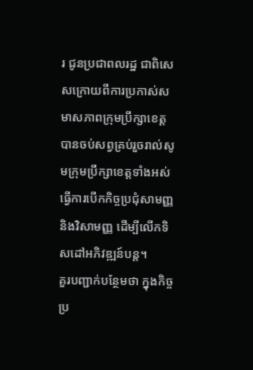រ ជូនប្រជាពលរដ្ឋ ជាពិសេសក្រោយពីការប្រកាស់សមាសភាពក្រុមប្រឹក្សាខេត្ត បានចប់សព្វគ្រប់រួចរាល់សូមក្រុមប្រឹក្សាខេត្តទាំងអស់ធ្វើការបើកកិច្ចប្រជុំសាមញ្ញ និងវិសាមញ្ញ ដើម្បីលើកទិសដៅអភិវឌ្ឍន៍បន្ត។
គួរបញ្ជាក់បន្ថែមថា ក្នុងកិច្ចប្រ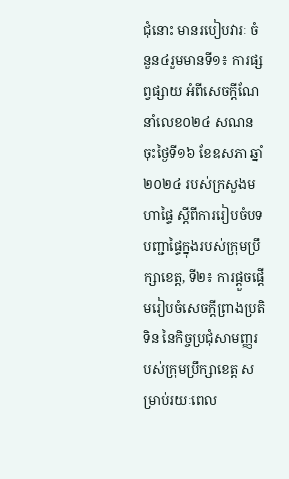ជុំនោះ មានរបៀបវារៈ ចំនួន៤រួមមានទី១៖ ការផ្សព្វផ្សាយ អំពីសេចក្ដីណែនាំលេខ០២៤ សណន ចុះថ្ងៃទី១៦ ខែឧសភា ឆ្នាំ២០២៤ របស់ក្រសួងមហាផ្ទៃ ស្ដីពីការរៀបចំបទបញ្ជាផ្ទៃក្នុងរបស់ក្រុមប្រឹក្សាខេត្ត, ទី២៖ ការផ្ដួចផ្ដើមរៀបចំសេចក្ដីព្រាងប្រតិទិន នៃកិច្ចប្រជុំសាមញ្ញរបស់ក្រុមប្រឹក្សាខេត្ត សម្រាប់រយៈពេល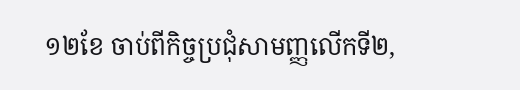១២ខែ ចាប់ពីកិច្ចប្រជុំសាមញ្ញលើកទី២,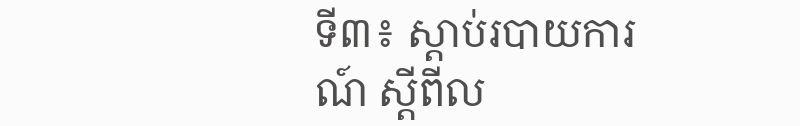ទី៣៖ ស្ដាប់របាយការណ៍ ស្ដីពីល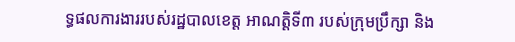ទ្ធផលការងាររបស់រដ្ឋបាលខេត្ត អាណត្តិទី៣ របស់ក្រុមប្រឹក្សា និង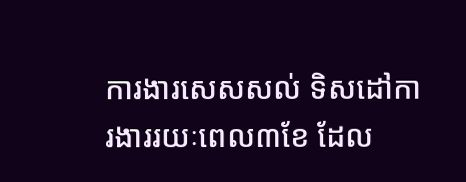ការងារសេសសល់ ទិសដៅការងាររយៈពេល៣ខែ ដែល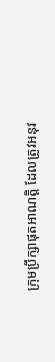ក្រុមប្រឹក្សាផុតអាណត្តិ ដែលត្រូវអនុវ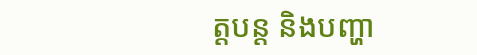ត្តបន្ត និងបញ្ហា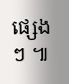ផ្សេងៗ ៕